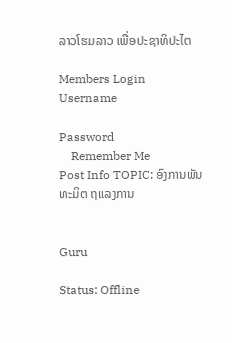ລາວໂຮມລາວ ເພື່ອປະຊາທິປະໄຕ

Members Login
Username

Password
    Remember Me
Post Info TOPIC: ອົງການພັນທະມິຕ ຖແລງການ


Guru

Status: Offline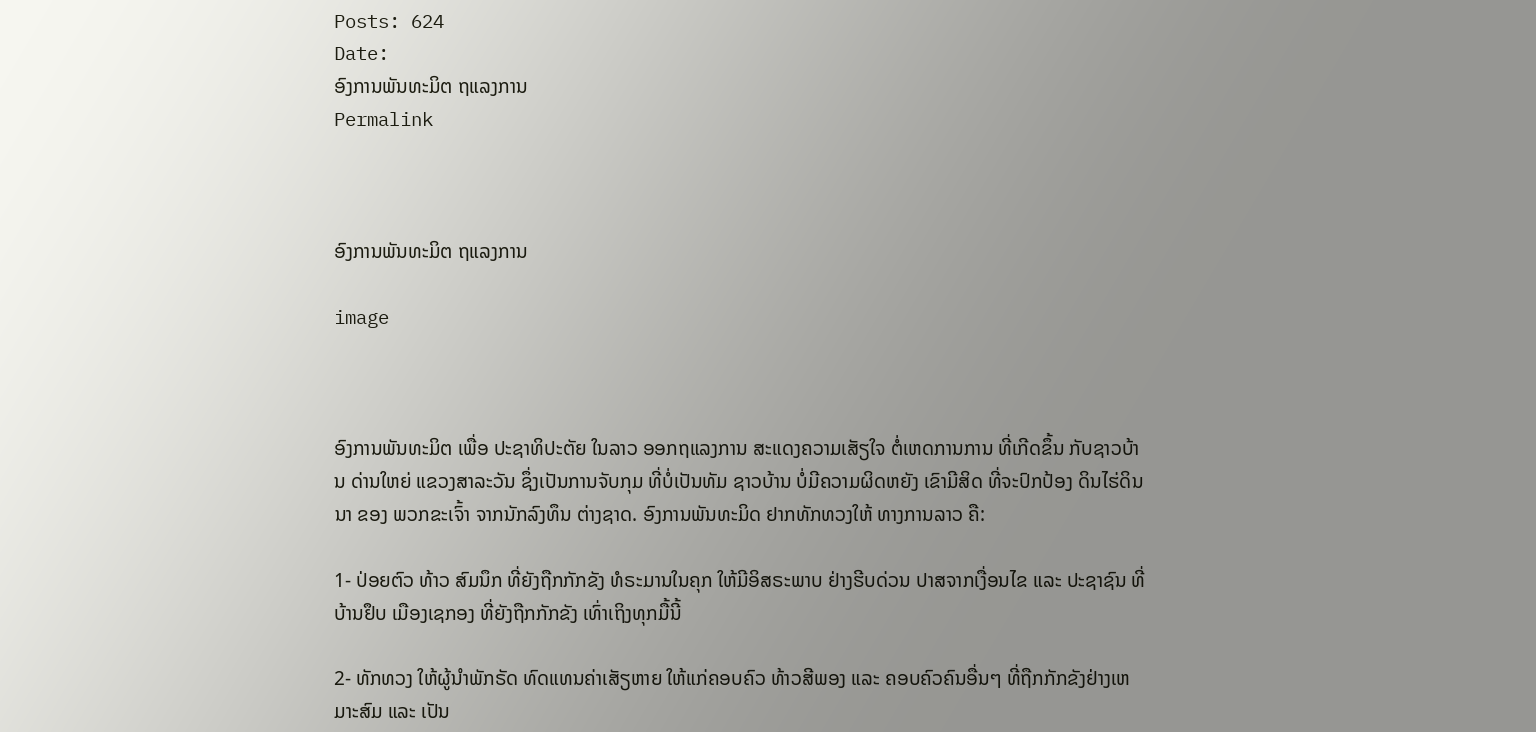Posts: 624
Date:
ອົງການພັນທະມິຕ ຖແລງການ
Permalink



ອົງການພັນທະມິຕ ຖແລງການ

image



ອົງການພັນທະມິຕ ເພື່ອ ປະຊາທິປະຕັຍ ໃນລາວ ອອກຖແລງການ ສະແດງຄວາມເສັຽໃຈ ຕໍ່ເຫດການການ ທີ່ເກີດຂຶ້ນ ກັບຊາວບ້ານ ດ່ານໃຫຍ່ ແຂວງສາລະວັນ ຊຶ່ງເປັນການຈັບກຸມ ທີ່ບໍ່ເປັນທັມ ຊາວບ້ານ ບໍ່ມີຄວາມຜິດຫຍັງ ເຂົາມີສິດ ທີ່ຈະປົກປ້ອງ ດິນໄຮ່ດິນນາ ຂອງ ພວກຂະເຈົ້າ ຈາກນັກລົງທຶນ ຕ່າງຊາດ. ອົງການພັນທະມິດ ຢາກທັກທວງໃຫ້ ທາງການລາວ ຄື:

1- ປ່ອຍຕົວ ທ້າວ ສົມນຶກ ທີ່ຍັງຖືກກັກຂັງ ທໍຣະມານໃນຄຸກ ໃຫ້ມີອິສຣະພາບ ຢ່າງຮີບດ່ວນ ປາສຈາກເງື່ອນໄຂ ແລະ ປະຊາຊົນ ທີ່ ບ້ານຢຶບ ເມືອງເຊກອງ ທີ່ຍັງຖືກກັກຂັງ ເທົ່າເຖິງທຸກມື້ນີ້

2- ທັກທວງ ໃຫ້ຜູ້ນຳພັກຣັດ ທົດແທນຄ່າເສັຽຫາຍ ໃຫ້ແກ່ຄອບຄົວ ທ້າວສີພອງ ແລະ ຄອບຄົວຄົນອື່ນໆ ທີ່ຖືກກັກຂັງຢ່າງເຫມາະສົມ ແລະ ເປັນ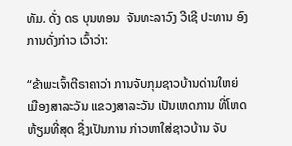ທັມ. ດັ່ງ ດຣ ບຸນທອນ  ຈັນທະລາວົງ ວີເຊີ ປະທານ ອົງການດັ່ງກ່າວ ເວົ້າວ່າ:

“ຂ້າພະເຈົ້າຕີຣາຄາວ່າ ການຈັບກຸມຊາວບ້ານດ່ານໃຫຍ່ ເມືອງສາລະວັນ ແຂວງສາລະວັນ ເປັນເຫດການ ທີ່ໂຫດຫ້ຽມທີ່ສຸດ ຊື່ງເປັນການ ກ່າວຫາໃສ່ຊາວບ້ານ ຈັບ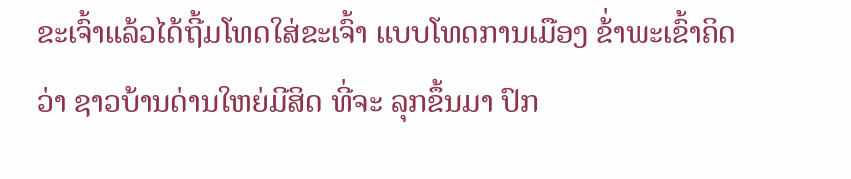ຂະເຈົ້າແລ້ວໄດ້ຖີ້ມໂທດໃສ່ຂະເຈົ້າ ແບບໂທດການເມືອງ ຂ້່າພະເຂົ້າຄິດວ່າ ຊາວບ້ານດ່ານໃຫຍ່ມີສິດ ທີ່ຈະ ລຸກຂຶ້ນມາ ປົກ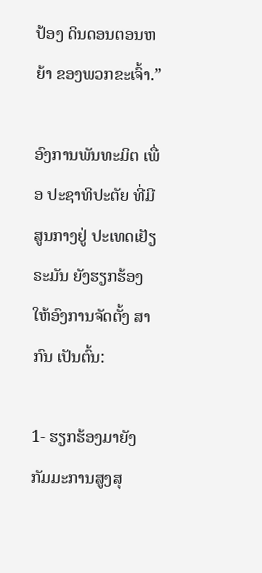ປ້ອງ ດິນດອນຕອນຫຍ້າ ຂອງພວກຂະເຈົ້າ.”

ອົງການພັນທະມິຕ ເພື່ອ ປະຊາທິປະຕັຍ ທີ່ມີສູນກາງຢູ່ ປະເທດເຢັຽຣະມັນ ຍັງຮຽກຮ້ອງ ໃຫ້ອົງການຈັດຕັ້ງ ສາກົນ ເປັນຕົ້ນ:

1- ຮຽກຮ້ອງມາຍັງ ກັມມະການສູງສຸ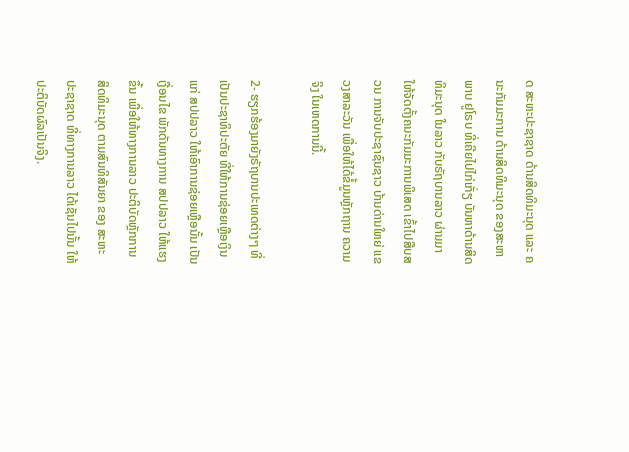ດ ສະຫະປະຊາຊາດ ດ້ານສິດທິມະນຸດ ແລະ ຄນະກັມມະການ ດ້ານສິດທິມະນຸດ ຂອງສະຫາພາບ ຢູໂຣບ ທີ່ເຄີຍໄປໄກ່ເກັ່ຽ ບັນຫາດ້ານສິດທິມະນຸດ ໃນລາວ ກັບຣັຖບານລາວ ຜ່ານມາ ໃຫ້ຈັດຕັ້ງຄນະກັມມະການພິເສດ ເຂົ້າໄປສືບສວນ ການຈັບປະຊາຊົນຊາວ ບ້ານດ່ານໃຫຍ່ ແຂວງສາລະວັນ ເພື່ອໃຫ້ໄດ້ຂໍ້ມູນຫຼັກຖານ ຄວາມຈິງ ໃນເຫດການນີ້.

2- ຮຽກຮ້ອງມາຍັງຣັຖບານປະເທດຕ່າງໆ ທີ່ເປັນປະຊາທິປະຕັຍ ທີ່ໃຫ້ການຊ່ອຍເຫຼືອເງິນ ແກ່ ສປປລາວ ໃຫ້ເອົາການຊ່ອຍເຫຼືອນັ້ນ ເປັນເງື່ອນໄຂ ພັກດັນທາງການ ສປປລາວ ໃຫ້ແຮງຂຶ້ນ ເພື່ອໃຫ້ທາງການລາວ ປະຕິບັດຫຼັກການ ສິດທິມະນຸດ ຕາມສົນທິສັນຍາ ຂອງ ສະຫະປະຊາຊາດ ທີ່ທາງການລາວ ໄດ້ເຊັນໄປນັ້ນ ໃຫ້ປະຕິບັດຜົລເປັນຈິງ.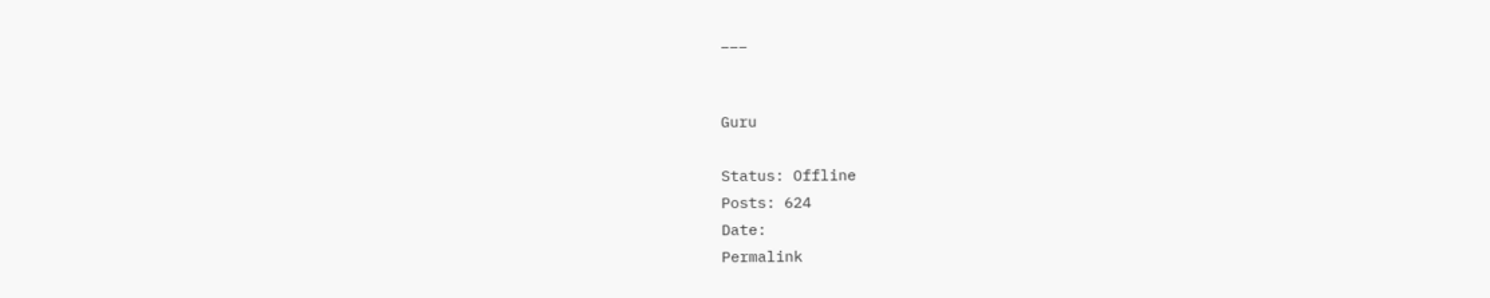___


Guru

Status: Offline
Posts: 624
Date:
Permalink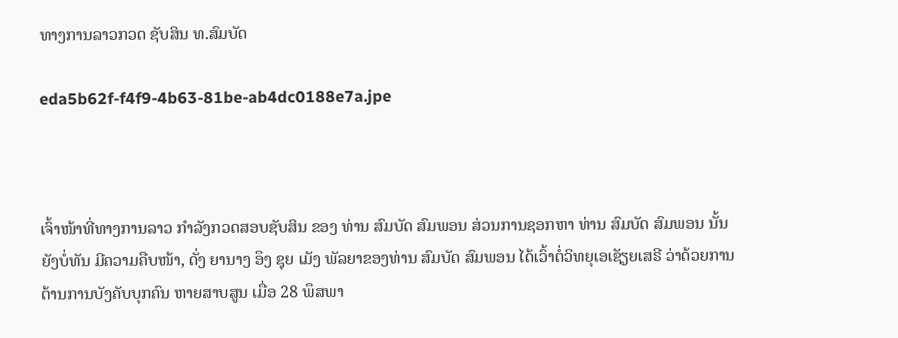ທາງການລາວກວດ ຊັບສິນ ທ.ສົມບັດ

eda5b62f-f4f9-4b63-81be-ab4dc0188e7a.jpe



ເຈົ້າໜ້າທີ່ທາງການລາວ ກຳລັງກວດສອບຊັບສິນ ຂອງ ທ່ານ ສົມບັດ ສົມພອນ ສ່ວນການຊອກຫາ ທ່ານ ສົມບັດ ສົມພອນ ນັ້ນຍັງບໍ່ທັນ ມີຄວາມຄືບໜ້າ, ດັ່ງ ຍານາງ ອຶງ ຊຸຍ ເມັງ ພັລຍາຂອງທ່ານ ສົມບັດ ສົມພອນ ໄດ້ເວົ້າຕໍ່ວິທຍຸເອເຊັຽຍເສຣີ ວ່າດ້ວຍການ ຕ້ານການບັງຄັບບຸກຄົນ ຫາຍສາບສູນ ເມື່ອ 28 ພຶສພາ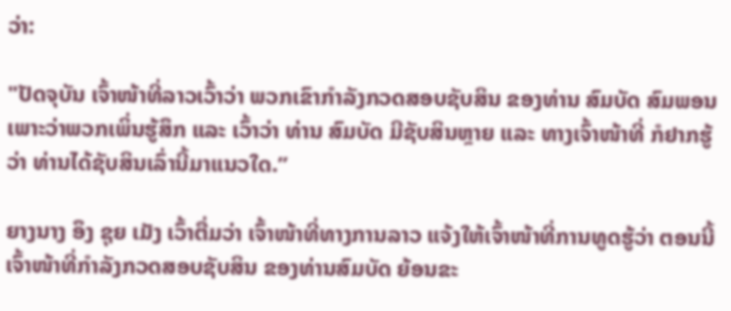ວ່າ:

"ປັດຈຸບັນ ເຈົ້າໜ້າທີ່ລາວເວົ້າວ່າ ພວກເຂົາກຳລັງກວດສອບຊັບສິນ ຂອງທ່ານ ສົມບັດ ສົມພອນ ເພາະວ່າພວກເພິ່ນຮູ້ສຶກ ແລະ ເວົ້າວ່າ ທ່ານ ສົມບັດ ມີຊັບສິນຫຼາຍ ແລະ ທາງເຈົ້າໜ້າທີ່ ກໍຢາກຮູ້ວ່າ ທ່ານໄດ້ຊັບສິນເລົ່ານີ້ມາແນວໃດ.”

ຍາງນາງ ອຶງ ຊຸຍ ເມັງ ເວົ້າຕື່ມວ່າ ເຈົ້າໜ້າທີ່ທາງການລາວ ແຈ້ງໃຫ້ເຈົ້າໜ້າທີ່ການທູດຮູ້ວ່າ ຕອນນີ້ ເຈົ້າໜ້າທີ່ກຳລັງກວດສອບຊັບສິນ ຂອງທ່ານສົມບັດ ຍ້ອນຂະ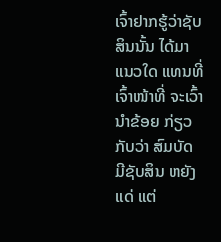ເຈົ້າຢາກຮູ້ວ່າຊັບສິນນັ້ນ ໄດ້ມາແນວໃດ ແທນທີ່ເຈົ້າໜ້າທີ່ ຈະເວົ້ານຳຂ້ອຍ ກ່ຽວກັບວ່າ ສົມບັດ ມີຊັບສິນ ຫຍັງແດ່ ແຕ່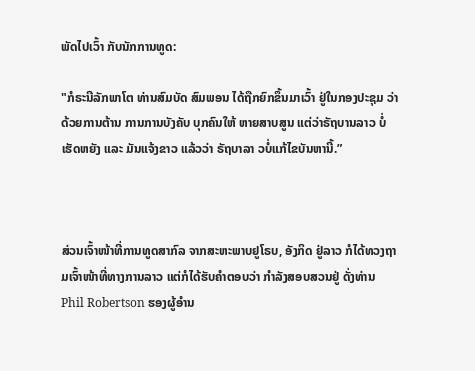ພັດໄປເວົ້າ ກັບນັກການທູດ:

"ກໍຣະນີລັກພາໂຕ ທ່ານສົມບັດ ສົມພອນ ໄດ້ຖືກຍົກຂຶ້ນມາເວົ້າ ຢູ່ໃນກອງປະຊຸມ ວ່າດ້ວຍການຕ້ານ ການການບັງຄັບ ບຸກຄົນໃຫ້ ຫາຍສາບສູນ ແຕ່ວ່າຣັຖບານລາວ ບໍ່ເຮັດຫຍັງ ແລະ ມັນແຈ້ງຂາວ ແລ້ວວ່າ ຣັຖບາລາ ວບໍ່ແກ້ໄຂບັນຫານີ້.”



ສ່ວນເຈົ້າໜ້າທີ່ການທູດສາກົລ ຈາກສະຫະພາບຢູໂຣບ, ອັງກິດ ຢູ່ລາວ ກໍໄດ້ທວງຖາມເຈົ້າໜ້າທີ່ທາງການລາວ ແຕ່ກໍໄດ້ຮັບຄຳຕອບວ່າ ກຳລັງສອບສວນຢູ່ ດັ່ງທ່ານ Phil Robertson ຮອງຜູ້ອຳນ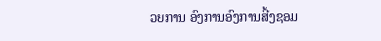ວຍການ ອົງການອົງການສີ້ງຊອມ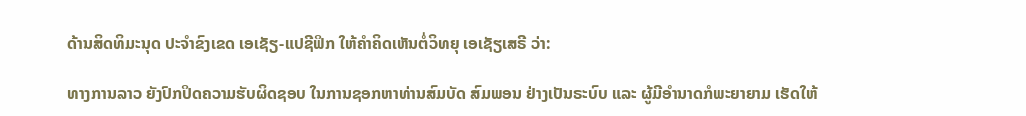ດ້ານສິດທິມະນຸດ ປະຈຳຂົງເຂດ ເອເຊັຽ-ແປຊີຟິກ ໃຫ້ຄຳຄິດເຫັນຕໍ່ວິທຍຸ ເອເຊັຽເສຣີ ວ່າ:

ທາງການລາວ ຍັງປົກປິດຄວາມຮັບຜິດຊອບ ໃນການຊອກຫາທ່ານສົມບັດ ສົມພອນ ຢ່າງເປັນຣະບົບ ແລະ ຜູ້ມີອຳນາດກໍພະຍາຍາມ ເຮັດໃຫ້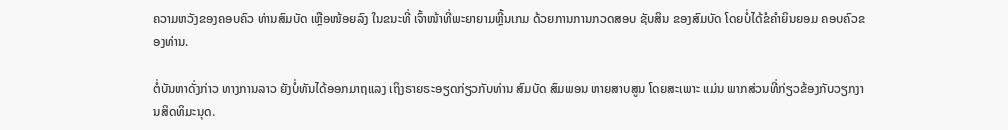ຄວາມຫວັງຂອງຄອບຄົວ ທ່ານສົມບັດ ເຫຼືອໜ້ອຍລົງ ໃນຂນະທີ່ ເຈົ້າໜ້າທີ່ພະຍາຍາມຫຼີ້ນເກມ ດ້ວຍການການກວດສອບ ຊັບສິນ ຂອງສົມບັດ ໂດຍບໍ່ໄດ້ຂໍຄຳຍິນຍອມ ຄອບຄົວຂອງທ່ານ.

ຕໍ່ບັນຫາດັ່ງກ່າວ ທາງການລາວ ຍັງບໍ່ທັນໄດ້ອອກມາຖແລງ ເຖິງຣາຍຣະອຽດກ່ຽວກັບທ່ານ ສົມບັດ ສົມພອນ ຫາຍສາບສູນ ໂດຍສະເພາະ ແມ່ນ ພາກສ່ວນທີ່ກ່ຽວຂ້ອງກັບວຽກງານສິດທິມະນຸດ.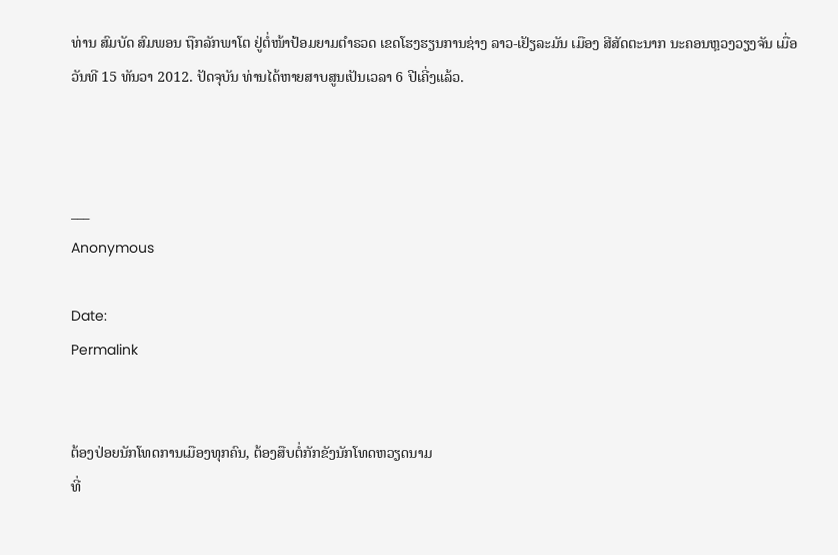ທ່ານ ສົມບັດ ສົມພອນ ຖືກລັກພາໂຕ ຢູ່ຕໍ່ໜ້າປ້ອມຍາມຕຳຣວດ ເຂດໂຮງຮຽນການຊ່າງ ລາວ-ເຢັຽລະມັນ ເມືອງ ສີສັດຕະນາກ ນະຄອນຫຼວງວຽງຈັນ ເມື່ອວັນທີ 15 ທັນວາ 2012. ປັດຈຸບັນ ທ່ານໄດ້ຫາຍສາບສູນເປັນເວລາ 6 ປີເຄີ່ງແລ້ວ.



___
Anonymous

Date:
Permalink


ຕ້ອງປ່ອຍນັກໂທດການເມືອງທຸກຄົນ, ຕ້ອງສືບຕໍ່ກັກຂັງນັກໂທດຫວຽດນາມ
ທີ່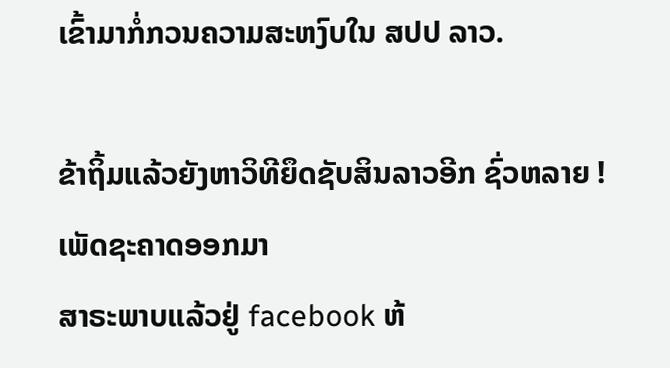ເຂົ້າມາກໍ່ກວນຄວາມສະຫງົບໃນ ສປປ ລາວ.

ຂ້າຖິ້ມແລ້ວຍັງຫາວິທີຍຶດຊັບສິນລາວອີກ ຊົ່ວຫລາຍ ! ເພັດຊະຄາດອອກມາ
ສາຣະພາບແລ້ວຢູ່ facebook ຫ້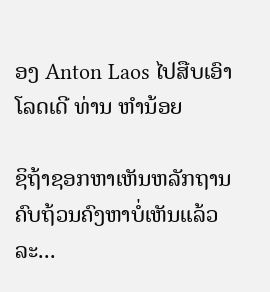ອງ Anton Laos ໄປສືບເອົາໂລດເດີ ທ່ານ ຫຳນ້ອຍ

ຊິຖ້າຊອກຫາເຫັນຫລັກຖານຄົບຖ້ວນຄົງຫາບໍ່ເຫັນແລ້ວລະ...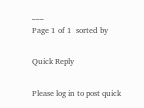___
Page 1 of 1  sorted by

Quick Reply

Please log in to post quick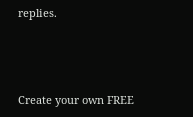replies.



Create your own FREE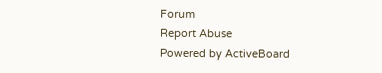Forum
Report Abuse
Powered by ActiveBoard